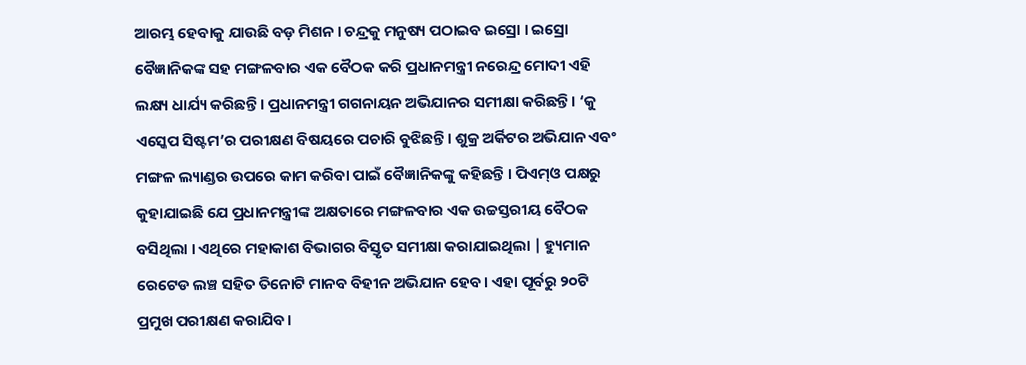ଆରମ୍ଭ ହେବାକୁ ଯାଉଛି ବଡ଼ ମିଶନ । ଚନ୍ଦ୍ରକୁ ମନୁଷ୍ୟ ପଠାଇବ ଇସ୍ରୋ । ଇସ୍ରୋ ବୈଜ୍ଞାନିକଙ୍କ ସହ ମଙ୍ଗଳବାର ଏକ ବୈଠକ କରି ପ୍ରଧାନମନ୍ତ୍ରୀ ନରେନ୍ଦ୍ର ମୋଦୀ ଏହି ଲକ୍ଷ୍ୟ ଧାର୍ଯ୍ୟ କରିଛନ୍ତି । ପ୍ରଧାନମନ୍ତ୍ରୀ ଗଗନାୟନ ଅଭିଯାନର ସମୀକ୍ଷା କରିଛନ୍ତି। ‘କୁ ଏସ୍କେପ ସିଷ୍ଟମ’ର ପରୀକ୍ଷଣ ବିଷୟରେ ପଚାରି ବୁଝିଛନ୍ତି । ଶୁକ୍ର ଅର୍କିଟର ଅଭିଯାନ ଏବଂ ମଙ୍ଗଳ ଲ୍ୟାଣ୍ଡର ଉପରେ କାମ କରିବା ପାଇଁ ବୈଜ୍ଞାନିକଙ୍କୁ କହିଛନ୍ତି । ପିଏମ୍ଓ ପକ୍ଷରୁ କୁହାଯାଇଛି ଯେ ପ୍ରଧାନମନ୍ତ୍ରୀଙ୍କ ଅକ୍ଷତାରେ ମଙ୍ଗଳବାର ଏକ ଉଚ୍ଚସ୍ତରୀୟ ବୈଠକ ବସିଥିଲା । ଏଥିରେ ମହାକାଶ ବିଭାଗର ବିସ୍ତୃତ ସମୀକ୍ଷା କରାଯାଇଥିଲା | ହ୍ୟୁମାନ ରେଟେଡ ଲଞ୍ଚ ସହିତ ତିନୋଟି ମାନବ ବିହୀନ ଅଭିଯାନ ହେବ। ଏହା ପୂର୍ବରୁ ୨୦ଟି ପ୍ରମୁଖ ପରୀକ୍ଷଣ କରାଯିବ।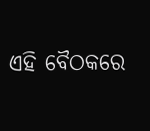ଏହି ବୈଠକରେ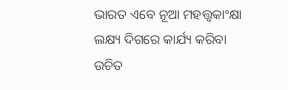ଭାରତ ଏବେ ନୂଆ ମହତ୍ତ୍ୱକାଂକ୍ଷା ଲକ୍ଷ୍ୟ ଦିଗରେ କାର୍ଯ୍ୟ କରିବା ଉଚିତ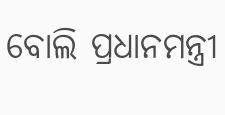ବୋଲି ପ୍ରଧାନମନ୍ତ୍ରୀ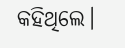କହିଥିଲେ।